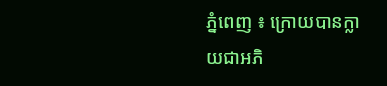ភ្នំពេញ ៖ ក្រោយបានក្លាយជាអភិ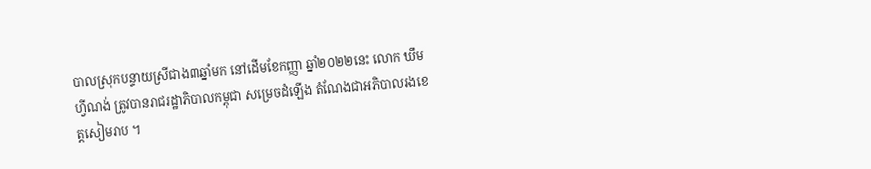បាលស្រុកបន្ទាយស្រីជាង៣ឆ្នាំមក នៅដើមខែកញ្ញា ឆ្នាំ២០២២នេះ លោក ឃឹម ហ្វីណង់ ត្រូវបានរាជរដ្ឋាភិបាលកម្ពុជា សម្រេចដំឡើង តំណែងជាអភិបាលរងខេត្តសៀមរាប ។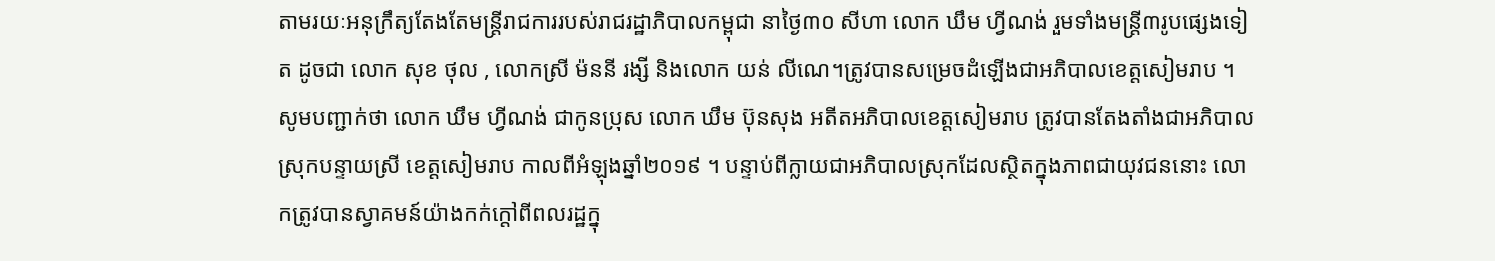តាមរយៈអនុក្រឹត្យតែងតែមន្រ្តីរាជការរបស់រាជរដ្ឋាភិបាលកម្ពុជា នាថ្ងៃ៣០ សីហា លោក ឃឹម ហ្វីណង់ រួមទាំងមន្រ្តី៣រូបផ្សេងទៀត ដូចជា លោក សុខ ថុល , លោកស្រី ម៉ននី រង្សី និងលោក យន់ លីណេ។ត្រូវបានសម្រេចដំឡើងជាអភិបាលខេត្តសៀមរាប ។
សូមបញ្ជាក់ថា លោក ឃឹម ហ្វីណង់ ជាកូនប្រុស លោក ឃឹម ប៊ុនសុង អតីតអភិបាលខេត្តសៀមរាប ត្រូវបានតែងតាំងជាអភិបាលស្រុកបន្ទាយស្រី ខេត្តសៀមរាប កាលពីអំឡុងឆ្នាំ២០១៩ ។ បន្ទាប់ពីក្លាយជាអភិបាលស្រុកដែលស្ថិតក្នុងភាពជាយុវជននោះ លោកត្រូវបានស្វាគមន៍យ៉ាងកក់ក្តៅពីពលរដ្ឋក្នុ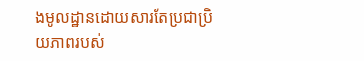ងមូលដ្ឋានដោយសារតែប្រជាប្រិយភាពរបស់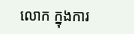លោក ក្នុងការ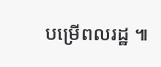បម្រើពលរដ្ឋ ៕